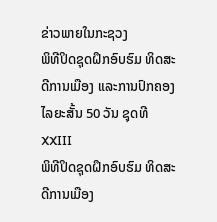ຂ່າວພາຍໃນກະຊວງ
ພິທີປິດຊຸດຝຶກອົບຮົມ ທິດສະດີການເມືອງ ແລະການປົກຄອງໄລຍະສັ້ນ 50 ວັນ ຊຸດທີ XXIII
ພິທີປິດຊຸດຝຶກອົບຮົມ ທິດສະດີການເມືອງ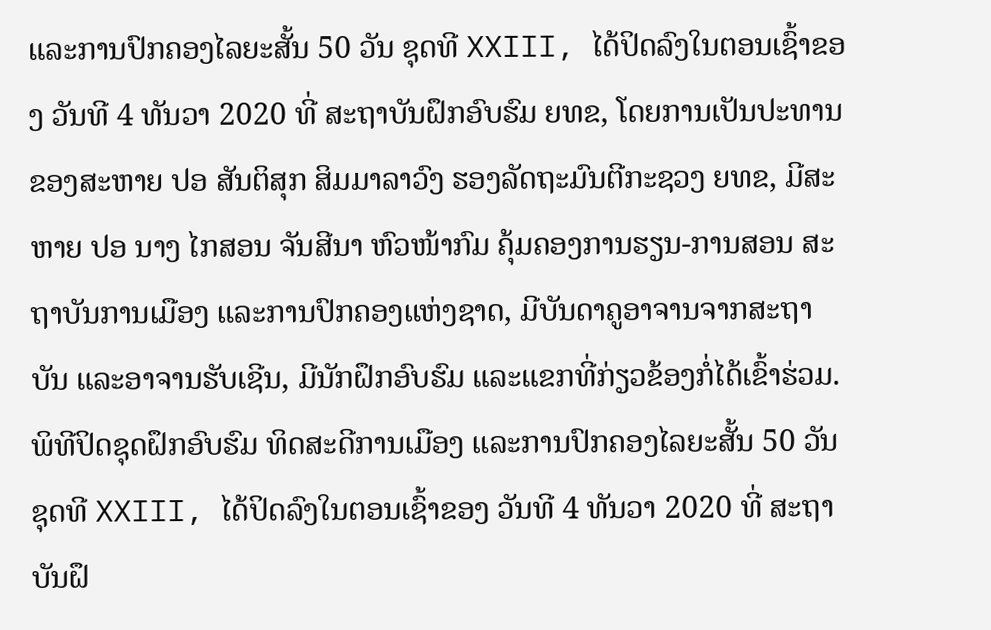ແລະການປົກຄອງໄລຍະສັ້ນ 50 ວັນ ຊຸດທີ XXIII, ໄດ້ປິດລົງໃນຕອນເຊົ້າຂອງ ວັນທີ 4 ທັນວາ 2020 ທີ່ ສະຖາບັນຝຶກອົບຮົມ ຍທຂ, ໂດຍການເປັນປະທານຂອງສະຫາຍ ປອ ສັນຕິສຸກ ສິມມາລາວົງ ຮອງລັດຖະມົນຕີກະຊວງ ຍທຂ, ມີສະຫາຍ ປອ ນາງ ໄກສອນ ຈັນສີນາ ຫົວໜ້າກົມ ຄຸ້ມຄອງການຮຽນ-ການສອນ ສະຖາບັນການເມືອງ ແລະການປົກຄອງແຫ່ງຊາດ, ມີບັນດາຄູອາຈານຈາກສະຖາບັນ ແລະອາຈານຮັບເຊີນ, ມີນັກຝຶກອົບຮົມ ແລະແຂກທີ່ກ່ຽວຂ້ອງກໍ່ໄດ້ເຂົ້າຮ່ວມ.
ພິທີປິດຊຸດຝຶກອົບຮົມ ທິດສະດີການເມືອງ ແລະການປົກຄອງໄລຍະສັ້ນ 50 ວັນ ຊຸດທີ XXIII, ໄດ້ປິດລົງໃນຕອນເຊົ້າຂອງ ວັນທີ 4 ທັນວາ 2020 ທີ່ ສະຖາບັນຝຶ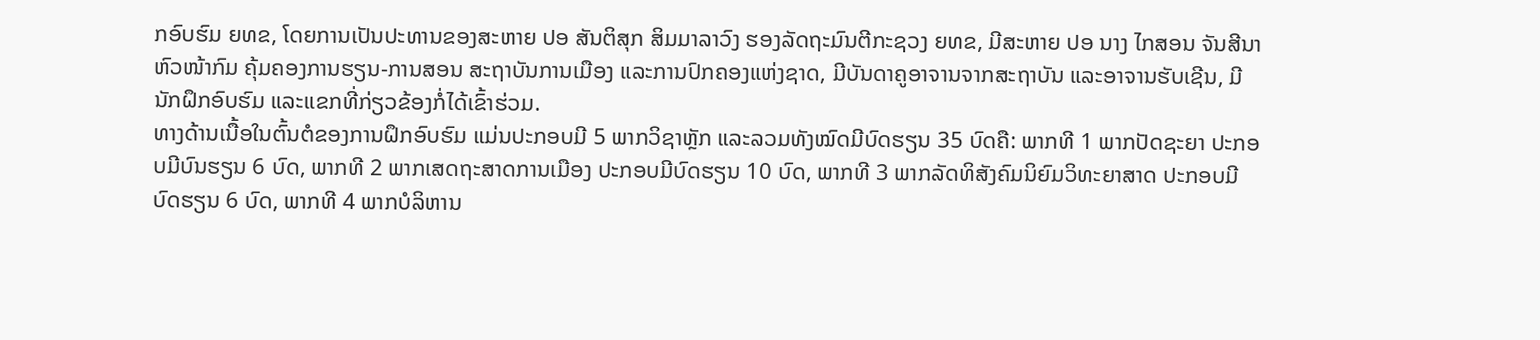ກອົບຮົມ ຍທຂ, ໂດຍການເປັນປະທານຂອງສະຫາຍ ປອ ສັນຕິສຸກ ສິມມາລາວົງ ຮອງລັດຖະມົນຕີກະຊວງ ຍທຂ, ມີສະຫາຍ ປອ ນາງ ໄກສອນ ຈັນສີນາ ຫົວໜ້າກົມ ຄຸ້ມຄອງການຮຽນ-ການສອນ ສະຖາບັນການເມືອງ ແລະການປົກຄອງແຫ່ງຊາດ, ມີບັນດາຄູອາຈານຈາກສະຖາບັນ ແລະອາຈານຮັບເຊີນ, ມີນັກຝຶກອົບຮົມ ແລະແຂກທີ່ກ່ຽວຂ້ອງກໍ່ໄດ້ເຂົ້າຮ່ວມ.
ທາງດ້ານເນື້ອໃນຕົ້ນຕໍຂອງການຝຶກອົບຮົມ ແມ່ນປະກອບມີ 5 ພາກວິຊາຫຼັກ ແລະລວມທັງໝົດມີບົດຮຽນ 35 ບົດຄື: ພາກທີ 1 ພາກປັດຊະຍາ ປະກອບມີບົນຮຽນ 6 ບົດ, ພາກທີ 2 ພາກເສດຖະສາດການເມືອງ ປະກອບມີບົດຮຽນ 10 ບົດ, ພາກທີ 3 ພາກລັດທິສັງຄົມນິຍົມວິທະຍາສາດ ປະກອບມີບົດຮຽນ 6 ບົດ, ພາກທີ 4 ພາກບໍລິຫານ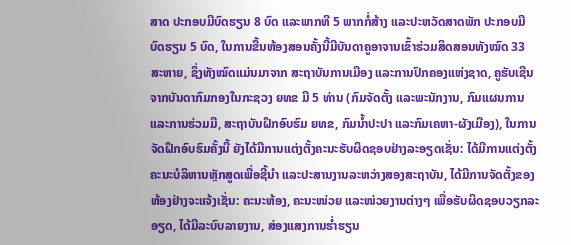ສາດ ປະກອບມີບົດຮຽນ 8 ບົດ ແລະພາກທີ 5 ພາກກໍ່ສ້າງ ແລະປະຫວັດສາດພັກ ປະກອບມີບົດຮຽນ 5 ບົດ, ໃນການຂື້ນຫ້ອງສອນຄັ້ງນີ້ມີບັນດາຄູອາຈານເຂົ້າຮ່ວມສິດສອນທັງໝົດ 33 ສະຫາຍ, ຊຶ່ງທັງໝົດແມ່ນມາຈາກ ສະຖາບັນການເມືອງ ແລະການປົກຄອງແຫ່ງຊາດ, ຄູຮັບເຊີນຈາກບັນດາກົມກອງໃນກະຊວງ ຍທຂ ມີ 5 ທ່ານ (ກົມຈັດຕັ້ງ ແລະພະນັກງານ, ກົມແຜນການ ແລະການຮ່ວມມື, ສະຖາບັນຝຶກອົບຮົມ ຍທຂ, ກົມນໍ້າປະປາ ແລະກົມເຄຫາ-ຜັງເມືອງ), ໃນການຈັດຝຶກອົບຮົມຄັ້ງນີ້ ຍັງໄດ້ມີການແຕ່ງຕັ້ງຄະນະຮັບຜິດຊອບຢ່າງລະອຽດເຊັ່ນ: ໄດ້ມີການແຕ່ງຕັ້ງ ຄະນະບໍລິຫານຫຼັກສູດເພື່ອຊີ້ນໍາ ແລະປະສານງານລະຫວ່າງສອງສະຖາບັນ, ໄດ້ມີການຈັດຕັ້ງຂອງຫ້ອງຢ່າງຈະແຈ້ງເຊັ່ນ: ຄະນະຫ້ອງ, ຄະນະໜ່ວຍ ແລະໜ່ວຍງານຕ່າງໆ ເພື່ອຮັບຜິດຊອບວຽກລະອຽດ, ໄດ້ມີລະບົບລາຍງານ, ສ່ອງແສງການຮໍ່າຮຽນ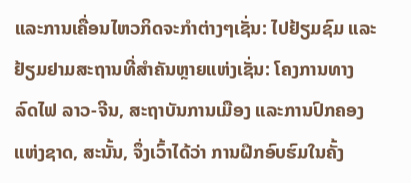ແລະການເຄື່ອນໄຫວກິດຈະກໍາຕ່າງໆເຊັ່ນ: ໄປຢ້ຽມຊົມ ແລະຢ້ຽມຢາມສະຖານທີ່ສໍາຄັນຫຼາຍແຫ່ງເຊັ່ນ: ໂຄງການທາງລົດໄຟ ລາວ-ຈີນ, ສະຖາບັນການເມືອງ ແລະການປົກຄອງແຫ່ງຊາດ, ສະນັ້ນ, ຈຶ່ງເວົ້າໄດ້ວ່າ ການຝືກອົບຮົມໃນຄັ້ງ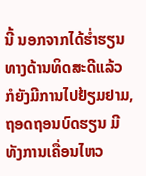ນີ້ ນອກຈາກໄດ້ຮໍ່າຮຽນທາງດ້ານທິດສະດີແລ້ວ ກໍຍັງມີການໄປຢ້ຽມຢາມ, ຖອດຖອນບົດຮຽນ ມີທັງການເຄື່ອນໄຫວ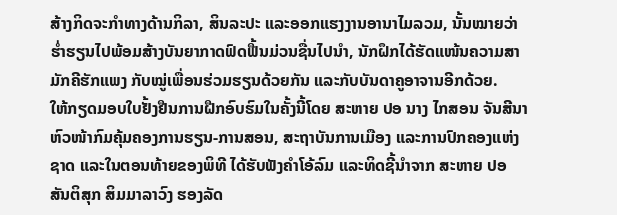ສ້າງກິດຈະກໍາທາງດ້ານກິລາ, ສິນລະປະ ແລະອອກແຮງງານອານາໄມລວມ, ນັ້ນໝາຍວ່າຮໍ່າຮຽນໄປພ້ອມສ້າງບັນຍາກາດຟົດຟື້ນມ່ວນຊື່ນໄປນໍາ, ນັກຝຶກໄດ້ຮັດແໜ້ນຄວາມສາມັກຄີຮັກແພງ ກັບໝູ່ເພື່ອນຮ່ວມຮຽນດ້ວຍກັນ ແລະກັບບັນດາຄູອາຈານອີກດ້ວຍ.
ໃຫ້ກຽດມອບໃບຢັ້ງຢືນການຝືກອົບຮົມໃນຄັ້ງນີ້ໂດຍ ສະຫາຍ ປອ ນາງ ໄກສອນ ຈັນສີນາ ຫົວໜ້າກົມຄຸ້ມຄອງການຮຽນ-ການສອນ, ສະຖາບັນການເມືອງ ແລະການປົກຄອງແຫ່ງຊາດ ແລະໃນຕອນທ້າຍຂອງພິທີ ໄດ້ຮັບຟັງຄໍາໂອ້ລົມ ແລະທິດຊີ້ນໍາຈາກ ສະຫາຍ ປອ ສັນຕິສຸກ ສິມມາລາວົງ ຮອງລັດ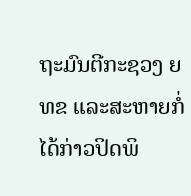ຖະມົນຕີກະຊວງ ຍທຂ ແລະສະຫາຍກໍ່ໄດ້ກ່າວປິດພິ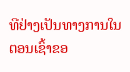ທີຢ່າງເປັນທາງການໃນຕອນເຊົ້າຂອ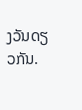ງວັນດຽວກັນ.